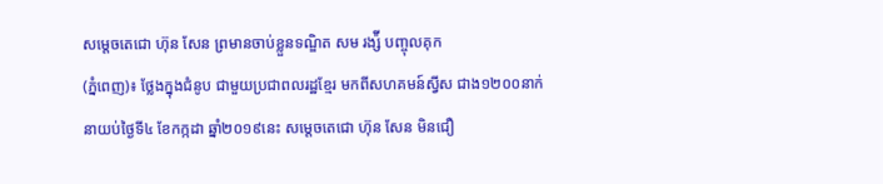សម្តេចតេជោ ហ៊ុន សែន ព្រមានចាប់ខ្លួនទណ្ឌិត សម រង្ស៉ី បញ្ចុលគុក
(ភ្នំពេញ)៖ ថ្លែងក្នុងជំនូប ជាមួយប្រជាពលរដ្ឋខ្មែរ មកពីសហគមន៍ស្វីស ជាង១២០០នាក់ នាយប់ថ្ងៃទី៤ ខែកក្កដា ឆ្នាំ២០១៩នេះ សម្តេចតេជោ ហ៊ុន សែន មិនជឿ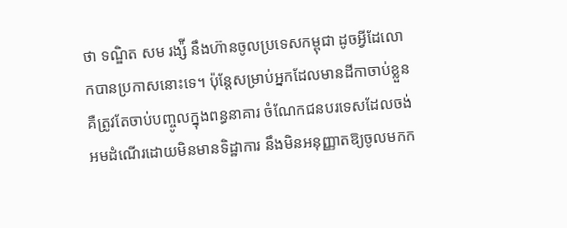ថា ទណ្ឌិត សម រង្ស៉ី នឹងហ៊ានចូលប្រទេសកម្ពុជា ដូចអ្វីដែលោកបានប្រកាសនោះទេ។ ប៉ុន្តែសម្រាប់អ្នកដែលមានដីកាចាប់ខ្លួន គឺត្រូវតែចាប់បញ្ចូលក្នុងពន្ធនាគារ ចំណែកជនបរទេសដែលចង់អមដំណើរដោយមិនមានទិដ្ឋាការ នឹងមិនអនុញ្ញាតឱ្យចូលមកក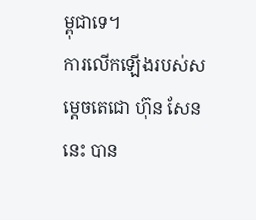ម្ពុជាទេ។
ការលើកឡើងរបស់សម្តេចតេជោ ហ៊ុន សែន នេះ បាន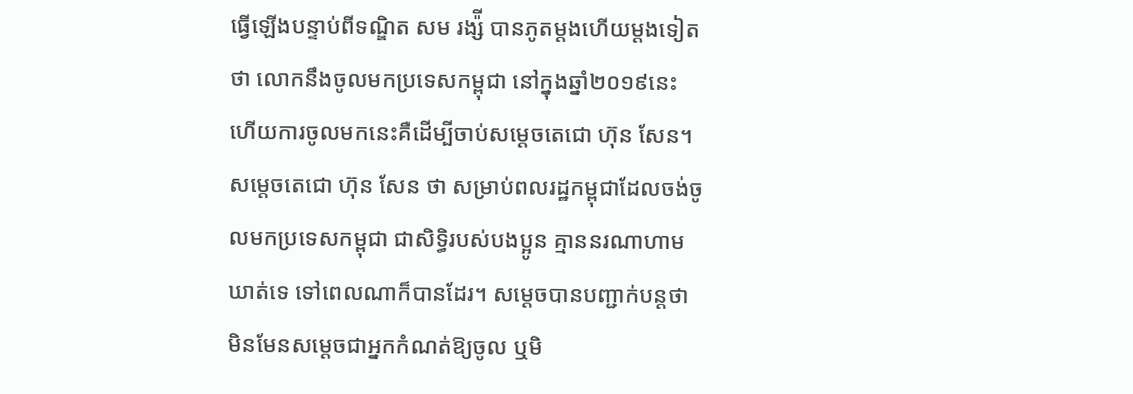ធ្វើឡើងបន្ទាប់ពីទណ្ឌិត សម រង្ស៉ី បានភូតម្តងហើយម្តងទៀតថា លោកនឹងចូលមកប្រទេសកម្ពុជា នៅក្នុងឆ្នាំ២០១៩នេះ ហើយការចូលមកនេះគឺដើម្បីចាប់សម្តេចតេជោ ហ៊ុន សែន។
សម្តេចតេជោ ហ៊ុន សែន ថា សម្រាប់ពលរដ្ឋកម្ពុជាដែលចង់ចូលមកប្រទេសកម្ពុជា ជាសិទ្ធិរបស់បងប្អូន គ្មាននរណាហាមឃាត់ទេ ទៅពេលណាក៏បានដែរ។ សម្តេចបានបញ្ជាក់បន្តថា មិនមែនសម្តេចជាអ្នកកំណត់ឱ្យចូល ឬមិ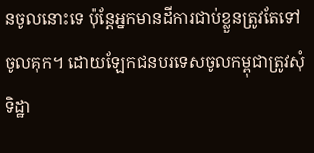នចូលនោះទេ ប៉ុន្តែអ្នកមានដីការជាប់ខ្លួនត្រូវតែទៅចូលគុក។ ដោយឡែកជនបរទេសចូលកម្ពុជាត្រូវសុំទិដ្ឋា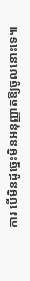ការ បើមិនដូច្នេះមិនអនុញ្ញាតឱ្យចូលនោះទេ៕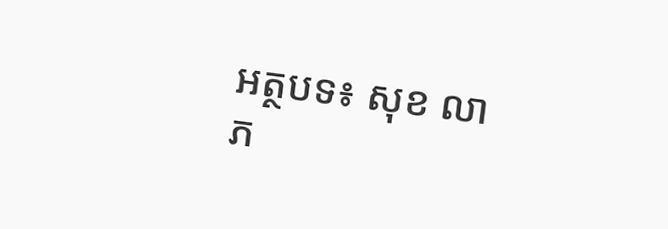អត្ថបទ៖ សុខ លាភ